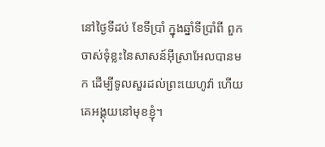នៅថ្ងៃទីដប់ ខែទីប្រាំ ក្នុងឆ្នាំទីប្រាំពី ពួកចាស់ទុំខ្លះនៃសាសន៍អ៊ីស្រាអែលបានមក ដើម្បីទូលសួរដល់ព្រះយេហូវ៉ា ហើយគេអង្គុយនៅមុខខ្ញុំ។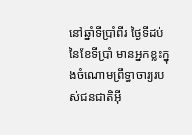នៅឆ្នាំទីប្រាំពីរ ថ្ងៃទីដប់នៃខែទីប្រាំ មានអ្នកខ្លះក្នុងចំណោមព្រឹទ្ធាចារ្យរបស់ជនជាតិអ៊ី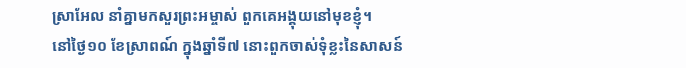ស្រាអែល នាំគ្នាមកសួរព្រះអម្ចាស់ ពួកគេអង្គុយនៅមុខខ្ញុំ។
នៅថ្ងៃ១០ ខែស្រាពណ៍ ក្នុងឆ្នាំទី៧ នោះពួកចាស់ទុំខ្លះនៃសាសន៍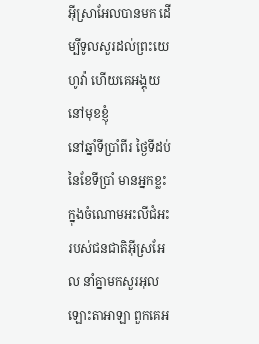អ៊ីស្រាអែលបានមក ដើម្បីទូលសួរដល់ព្រះយេហូវ៉ា ហើយគេអង្គុយនៅមុខខ្ញុំ
នៅឆ្នាំទីប្រាំពីរ ថ្ងៃទីដប់នៃខែទីប្រាំ មានអ្នកខ្លះក្នុងចំណោមអះលីជំអះរបស់ជនជាតិអ៊ីស្រអែល នាំគ្នាមកសួរអុលឡោះតាអាឡា ពួកគេអ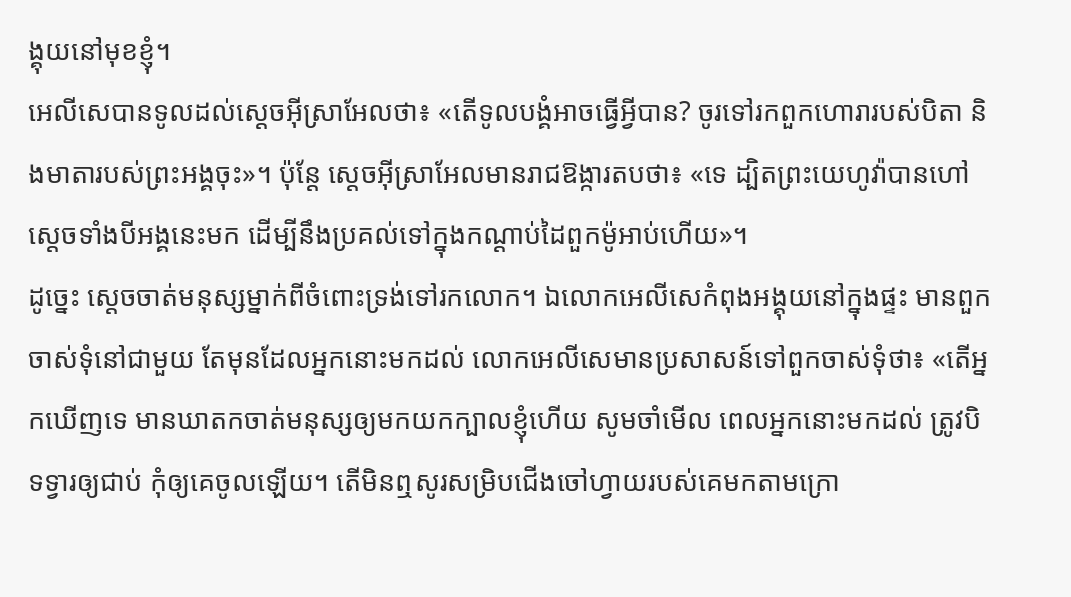ង្គុយនៅមុខខ្ញុំ។
អេលីសេបានទូលដល់ស្តេចអ៊ីស្រាអែលថា៖ «តើទូលបង្គំអាចធ្វើអ្វីបាន? ចូរទៅរកពួកហោរារបស់បិតា និងមាតារបស់ព្រះអង្គចុះ»។ ប៉ុន្តែ ស្តេចអ៊ីស្រាអែលមានរាជឱង្ការតបថា៖ «ទេ ដ្បិតព្រះយេហូវ៉ាបានហៅស្តេចទាំងបីអង្គនេះមក ដើម្បីនឹងប្រគល់ទៅក្នុងកណ្ដាប់ដៃពួកម៉ូអាប់ហើយ»។
ដូច្នេះ ស្ដេចចាត់មនុស្សម្នាក់ពីចំពោះទ្រង់ទៅរកលោក។ ឯលោកអេលីសេកំពុងអង្គុយនៅក្នុងផ្ទះ មានពួកចាស់ទុំនៅជាមួយ តែមុនដែលអ្នកនោះមកដល់ លោកអេលីសេមានប្រសាសន៍ទៅពួកចាស់ទុំថា៖ «តើអ្នកឃើញទេ មានឃាតកចាត់មនុស្សឲ្យមកយកក្បាលខ្ញុំហើយ សូមចាំមើល ពេលអ្នកនោះមកដល់ ត្រូវបិទទ្វារឲ្យជាប់ កុំឲ្យគេចូលឡើយ។ តើមិនឮសូរសម្រិបជើងចៅហ្វាយរបស់គេមកតាមក្រោ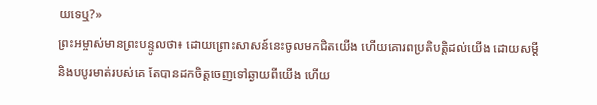យទេឬ?»
ព្រះអម្ចាស់មានព្រះបន្ទូលថា៖ ដោយព្រោះសាសន៍នេះចូលមកជិតយើង ហើយគោរពប្រតិបត្តិដល់យើង ដោយសម្ដី និងបបូរមាត់របស់គេ តែបានដកចិត្តចេញទៅឆ្ងាយពីយើង ហើយ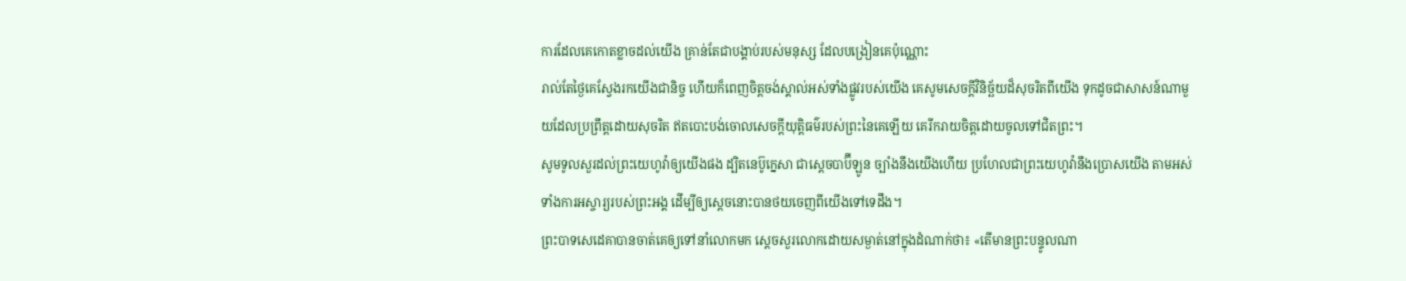ការដែលគេកោតខ្លាចដល់យើង គ្រាន់តែជាបង្គាប់របស់មនុស្ស ដែលបង្រៀនគេប៉ុណ្ណោះ
រាល់តែថ្ងៃគេស្វែងរកយើងជានិច្ច ហើយក៏ពេញចិត្តចង់ស្គាល់អស់ទាំងផ្លូវរបស់យើង គេសូមសេចក្ដីវិនិច្ឆ័យដ៏សុចរិតពីយើង ទុកដូចជាសាសន៍ណាមួយដែលប្រព្រឹត្តដោយសុចរិត ឥតបោះបង់ចោលសេចក្ដីយុត្តិធម៌របស់ព្រះនៃគេឡើយ គេរីករាយចិត្តដោយចូលទៅជិតព្រះ។
សូមទូលសួរដល់ព្រះយេហូវ៉ាឲ្យយើងផង ដ្បិតនេប៊ូក្នេសា ជាស្តេចបាប៊ីឡូន ច្បាំងនឹងយើងហើយ ប្រហែលជាព្រះយេហូវ៉ានឹងប្រោសយើង តាមអស់ទាំងការអស្ចារ្យរបស់ព្រះអង្គ ដើម្បីឲ្យស្តេចនោះបានថយចេញពីយើងទៅទេដឹង។
ព្រះបាទសេដេគាបានចាត់គេឲ្យទៅនាំលោកមក ស្ដេចសួរលោកដោយសម្ងាត់នៅក្នុងដំណាក់ថា៖ «តើមានព្រះបន្ទូលណា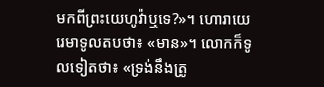មកពីព្រះយេហូវ៉ាឬទេ?»។ ហោរាយេរេមាទូលតបថា៖ «មាន»។ លោកក៏ទូលទៀតថា៖ «ទ្រង់នឹងត្រូ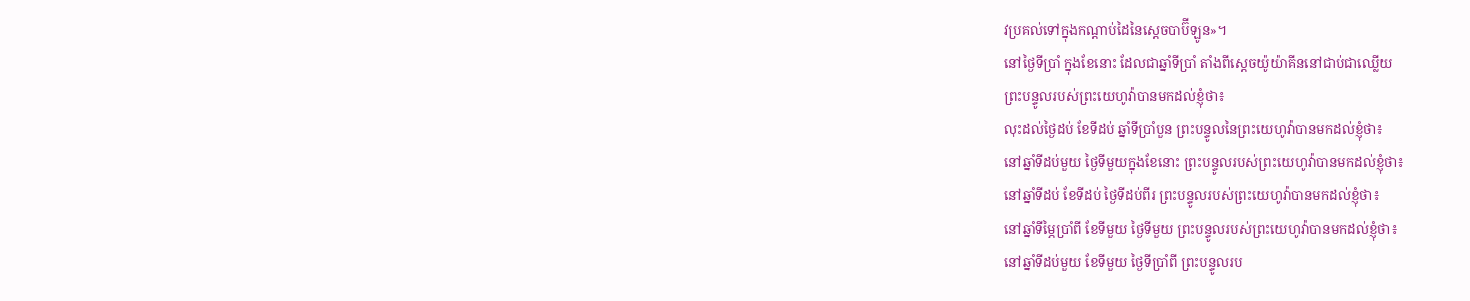វប្រគល់ទៅក្នុងកណ្ដាប់ដៃនៃស្តេចបាប៊ីឡូន»។
នៅថ្ងៃទីប្រាំ ក្នុងខែនោះ ដែលជាឆ្នាំទីប្រាំ តាំងពីស្តេចយ៉ូយ៉ាគីននៅជាប់ជាឈ្លើយ
ព្រះបន្ទូលរបស់ព្រះយេហូវ៉ាបានមកដល់ខ្ញុំថា៖
លុះដល់ថ្ងៃដប់ ខែទីដប់ ឆ្នាំទីប្រាំបួន ព្រះបន្ទូលនៃព្រះយេហូវ៉ាបានមកដល់ខ្ញុំថា៖
នៅឆ្នាំទីដប់មួយ ថ្ងៃទីមួយក្នុងខែនោះ ព្រះបន្ទូលរបស់ព្រះយេហូវ៉ាបានមកដល់ខ្ញុំថា៖
នៅឆ្នាំទីដប់ ខែទីដប់ ថ្ងៃទីដប់ពីរ ព្រះបន្ទូលរបស់ព្រះយេហូវ៉ាបានមកដល់ខ្ញុំថា៖
នៅឆ្នាំទីម្ភៃប្រាំពី ខែទីមួយ ថ្ងៃទីមួយ ព្រះបន្ទូលរបស់ព្រះយេហូវ៉ាបានមកដល់ខ្ញុំថា៖
នៅឆ្នាំទីដប់មួយ ខែទីមួយ ថ្ងៃទីប្រាំពី ព្រះបន្ទូលរប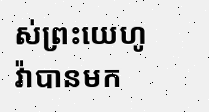ស់ព្រះយេហូវ៉ាបានមក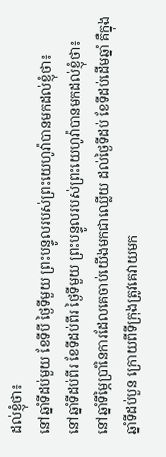ដល់ខ្ញុំថា៖
នៅឆ្នាំទីដប់មួយ ខែទីបី ថ្ងៃទីមួយ ព្រះបន្ទូលរបស់ព្រះយេហូវ៉ាបានមកដល់ខ្ញុំថា៖
នៅឆ្នាំទីដប់ពីរ ខែទីដប់ពីរ ថ្ងៃទីមួយ ព្រះបន្ទូលរបស់ព្រះយេហូវ៉ាបានមកដល់ខ្ញុំថា៖
នៅឆ្នាំទីម្ភៃប្រាំនៃការដែលគេចាប់យើងមកជាឈ្លើយ ដល់ថ្ងៃទីដប់ ខែទីដប់ដើមឆ្នាំ គឺក្នុងឆ្នាំទីដប់បួន ក្រោយពីទីក្រុងត្រូវគេវាយមក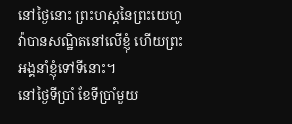នៅថ្ងៃនោះ ព្រះហស្តនៃព្រះយេហូវ៉ាបានសណ្ឋិតនៅលើខ្ញុំ ហើយព្រះអង្គនាំខ្ញុំទៅទីនោះ។
នៅថ្ងៃទីប្រាំ ខែទីប្រាំមួយ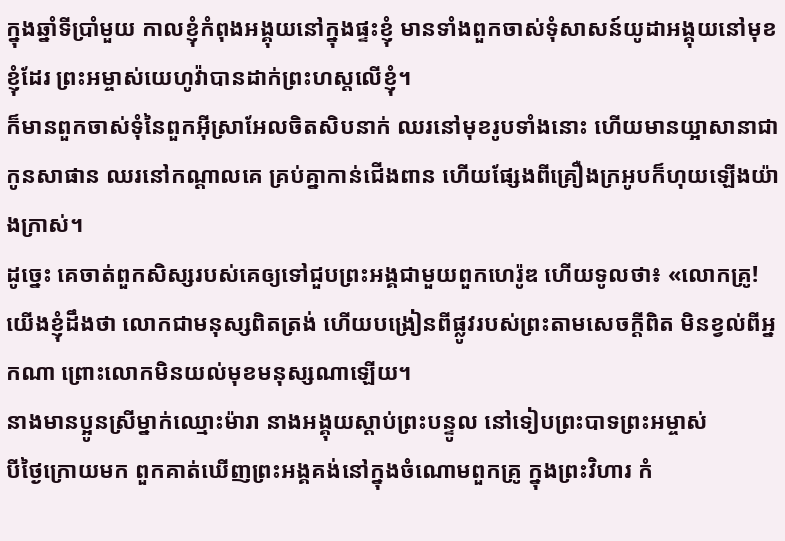ក្នុងឆ្នាំទីប្រាំមួយ កាលខ្ញុំកំពុងអង្គុយនៅក្នុងផ្ទះខ្ញុំ មានទាំងពួកចាស់ទុំសាសន៍យូដាអង្គុយនៅមុខខ្ញុំដែរ ព្រះអម្ចាស់យេហូវ៉ាបានដាក់ព្រះហស្តលើខ្ញុំ។
ក៏មានពួកចាស់ទុំនៃពួកអ៊ីស្រាអែលចិតសិបនាក់ ឈរនៅមុខរូបទាំងនោះ ហើយមានយ្អាសានាជាកូនសាផាន ឈរនៅកណ្ដាលគេ គ្រប់គ្នាកាន់ជើងពាន ហើយផ្សែងពីគ្រឿងក្រអូបក៏ហុយឡើងយ៉ាងក្រាស់។
ដូច្នេះ គេចាត់ពួកសិស្សរបស់គេឲ្យទៅជួបព្រះអង្គជាមួយពួកហេរ៉ូឌ ហើយទូលថា៖ «លោកគ្រូ! យើងខ្ញុំដឹងថា លោកជាមនុស្សពិតត្រង់ ហើយបង្រៀនពីផ្លូវរបស់ព្រះតាមសេចក្តីពិត មិនខ្វល់ពីអ្នកណា ព្រោះលោកមិនយល់មុខមនុស្សណាឡើយ។
នាងមានប្អូនស្រីម្នាក់ឈ្មោះម៉ារា នាងអង្គុយស្តាប់ព្រះបន្ទូល នៅទៀបព្រះបាទព្រះអម្ចាស់
បីថ្ងៃក្រោយមក ពួកគាត់ឃើញព្រះអង្គគង់នៅក្នុងចំណោមពួកគ្រូ ក្នុងព្រះវិហារ កំ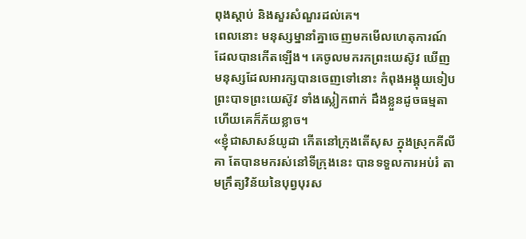ពុងស្តាប់ និងសួរសំណួរដល់គេ។
ពេលនោះ មនុស្សម្នានាំគ្នាចេញមកមើលហេតុការណ៍ដែលបានកើតឡើង។ គេចូលមករកព្រះយេស៊ូវ ឃើញមនុស្សដែលអារក្សបានចេញទៅនោះ កំពុងអង្គុយទៀបព្រះបាទព្រះយេស៊ូវ ទាំងស្លៀកពាក់ ដឹងខ្លួនដូចធម្មតា ហើយគេក៏ភ័យខ្លាច។
«ខ្ញុំជាសាសន៍យូដា កើតនៅក្រុងតើសុស ក្នុងស្រុកគីលីគា តែបានមករស់នៅទីក្រុងនេះ បានទទួលការអប់រំ តាមក្រឹត្យវិន័យនៃបុព្វបុរស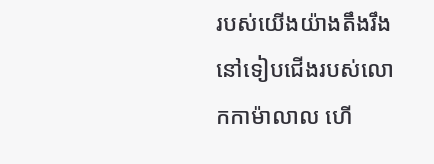របស់យើងយ៉ាងតឹងរឹង នៅទៀបជើងរបស់លោកកាម៉ាលាល ហើ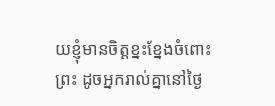យខ្ញុំមានចិត្តខ្នះខ្នែងចំពោះព្រះ ដូចអ្នករាល់គ្នានៅថ្ងៃ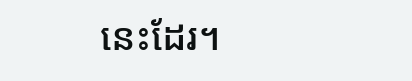នេះដែរ។